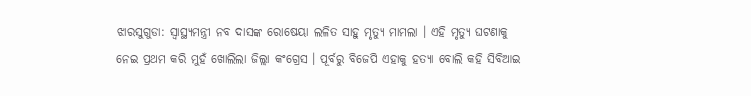ଝାରସୁଗୁଡା: ସ୍ଵାସ୍ଥ୍ୟମନ୍ତ୍ରୀ ନବ ଦାସଙ୍କ ରୋଷେୟା ଲଳିତ ସାହୁ ମୃତ୍ୟୁ ମାମଲା । ଏହି ମୃତ୍ୟୁ ଘଟଣାକୁ ନେଇ ପ୍ରଥମ କରି ମୁହଁ ଖୋଲିଲା ଜିଲ୍ଲା କଂଗ୍ରେସ । ପୂର୍ବରୁ ବିଜେପି ଏହାକୁ ହତ୍ୟା ବୋଲି କହି ସିବିଆଇ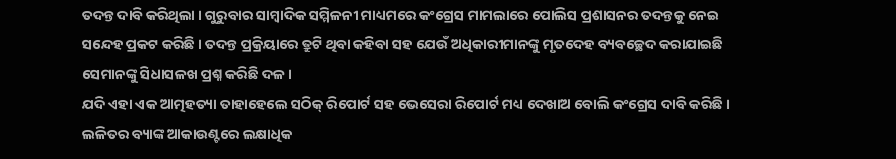ତଦନ୍ତ ଦାବି କରିଥିଲା । ଗୁରୁବାର ସାମ୍ବାଦିକ ସମ୍ମିଳନୀ ମାଧ୍ୟମରେ କଂଗ୍ରେସ ମାମଲାରେ ପୋଲିସ ପ୍ରଶାସନର ତଦନ୍ତକୁ ନେଇ ସନ୍ଦେହ ପ୍ରକଟ କରିଛି । ତଦନ୍ତ ପ୍ରକ୍ରିୟାରେ ତ୍ରୁଟି ଥିବା କହିବା ସହ ଯେଉଁ ଅଧିକାରୀମାନଙ୍କୁ ମୃତଦେହ ବ୍ୟବଚ୍ଛେଦ କରାଯାଇଛି ସେମାନଙ୍କୁ ସିଧାସଳଖ ପ୍ରଶ୍ନ କରିଛି ଦଳ ।
ଯଦି ଏହା ଏକ ଆତ୍ମହତ୍ୟା ତାହାହେଲେ ସଠିକ୍ ରିପୋର୍ଟ ସହ ଭେସେରା ରିପୋର୍ଟ ମଧ୍ୟ ଦେଖାଅ ବୋଲି କଂଗ୍ରେସ ଦାବି କରିଛି । ଲଳିତର ବ୍ୟାଙ୍କ ଆକାଉଣ୍ଟରେ ଲକ୍ଷାଧିକ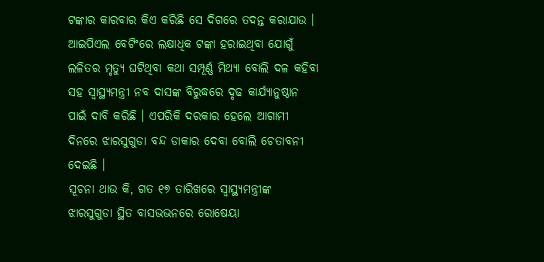ଟଙ୍କାର କାରବାର କିଏ କରିଛି ସେ ଦିଗରେ ତଦନ୍ତ କରାଯାଉ । ଆଇପିଏଲ ବେଟିଂରେ ଲକ୍ଷାଧିକ ଟଙ୍କା ହରାଇଥିବା ଯୋଗୁଁ ଲଳିତର ମୃତ୍ୟୁ ଘଟିଥିବା କଥା ସମ୍ପୂର୍ଣ୍ଣ ମିଥ୍ୟା ବୋଲି ଦଳ କହିବା ସହ ସ୍ବାସ୍ଥ୍ୟମନ୍ତ୍ରୀ ନବ ଦାସଙ୍କ ବିରୁଦ୍ଧରେ ଦୃଢ କାର୍ଯ୍ୟାନୁଷ୍ଠାନ ପାଇଁ ଦାବି କରିଛି । ଏପରିକି ଦରକାର ହେଲେ ଆଗାମୀ ଦିନରେ ଝାରସୁଗୁଡା ବନ୍ଦ ଡାକାର ଦେବା ବୋଲି ଚେତାବନୀ ଦେଇଛି ।
ସୂଚନା ଥାଉ କି, ଗତ ୧୭ ତାରିଖରେ ସ୍ଵାସ୍ଥ୍ୟମନ୍ତ୍ରୀଙ୍କ ଝାରସୁଗୁଡା ସ୍ଥିତ ବାସଭଭନରେ ରୋଷେୟା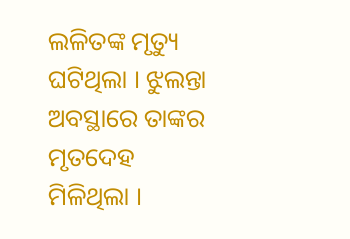ଲଳିତଙ୍କ ମୃତ୍ୟୁ ଘଟିଥିଲା । ଝୁଲନ୍ତା ଅବସ୍ଥାରେ ତାଙ୍କର ମୃତଦେହ ମିଳିଥିଲା ।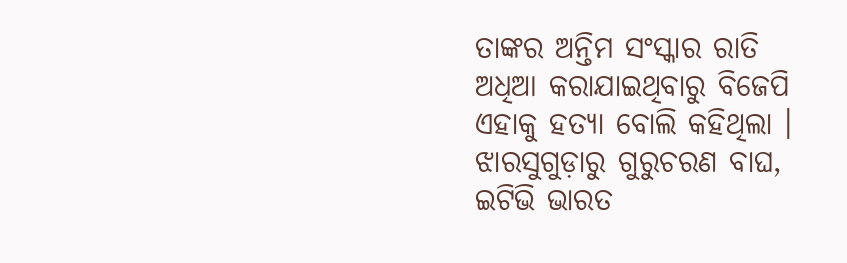ତାଙ୍କର ଅନ୍ତିମ ସଂସ୍କାର ରାତି ଅଧିଆ କରାଯାଇଥିବାରୁ ବିଜେପି ଏହାକୁ ହତ୍ୟା ବୋଲି କହିଥିଲା ।
ଝାରସୁଗୁଡ଼ାରୁ ଗୁରୁଚରଣ ବାଘ, ଇଟିଭି ଭାରତ